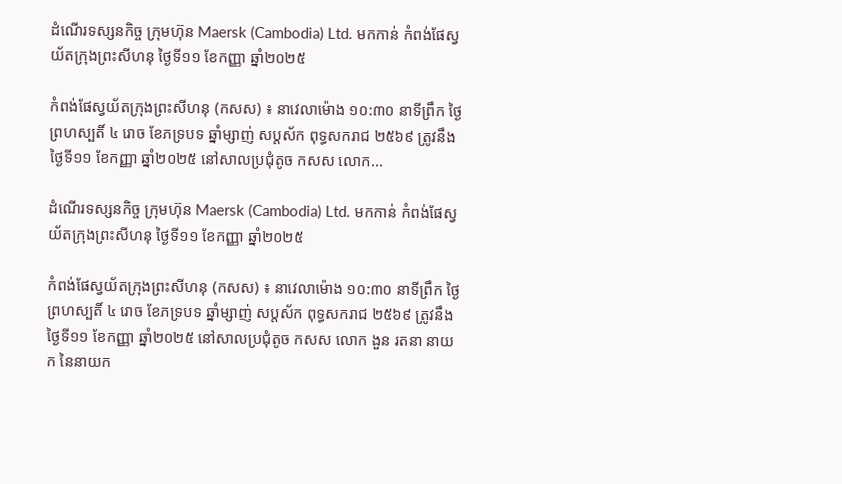ដំណើរទស្សនកិច្ច ក្រុមហ៊ុន Maersk (Cambodia) Ltd. មកកាន់ កំពង់ផែស្វយ័តក្រុងព្រះសីហនុ ថ្ងៃទី១១ ខែកញ្ញា ឆ្នាំ២០២៥

កំពង់ផែស្វយ័តក្រុងព្រះសីហនុ (កសស) ៖ នាវេលាម៉ោង ១០:៣០ នាទីព្រឹក ថ្ងៃព្រហស្បតិ៍ ៤ រោច ខែភទ្របទ ឆ្នាំម្សាញ់ សប្តស័ក ពុទ្ធសករាជ ២៥៦៩ ត្រូវនឹងថ្ងៃទី១១ ខែកញ្ញា ឆ្នាំ២០២៥ នៅសាលប្រជុំតូច កសស លោក...

ដំណើរទស្សនកិច្ច ក្រុមហ៊ុន Maersk (Cambodia) Ltd. មកកាន់ កំពង់ផែស្វយ័តក្រុងព្រះសីហនុ ថ្ងៃទី១១ ខែកញ្ញា ឆ្នាំ២០២៥

កំពង់ផែស្វយ័តក្រុងព្រះសីហនុ (កសស) ៖ នាវេលាម៉ោង ១០:៣០ នាទីព្រឹក ថ្ងៃព្រហស្បតិ៍ ៤ រោច ខែភទ្របទ ឆ្នាំម្សាញ់ សប្តស័ក ពុទ្ធសករាជ ២៥៦៩ ត្រូវនឹងថ្ងៃទី១១ ខែកញ្ញា ឆ្នាំ២០២៥ នៅសាលប្រជុំតូច កសស លោក ងួន រតនា នាយក នៃនាយក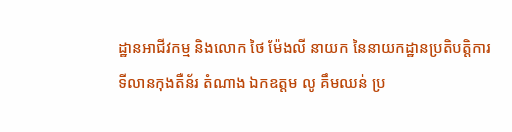ដ្ឋានអាជីវកម្ម និងលោក ថៃ ម៉ែងលី នាយក នៃនាយកដ្ឋានប្រតិបត្តិការទីលានកុងតឺន័រ តំណាង ឯកឧត្តម លូ គឹមឈន់ ប្រ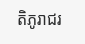តិភូរាជរ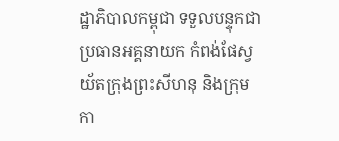ដ្ឋាភិបាលកម្ពុជា ទទួលបន្ទុកជាប្រធានអគ្គនាយក កំពង់ផែស្វយ័តក្រុងព្រះសីហនុ និងក្រុមកា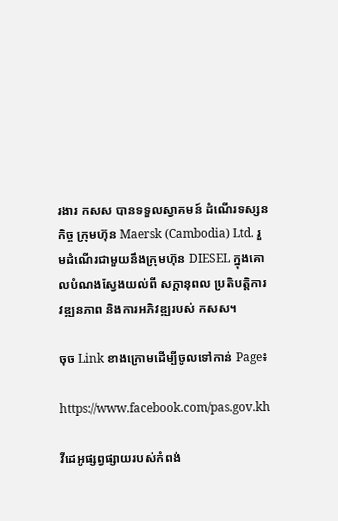រងារ កសស បានទទួលស្វាគមន៍ ដំណើរទស្សនកិច្ច ក្រុមហ៊ុន Maersk (Cambodia) Ltd. រួមដំណើរជាមួយនឹងក្រុមហ៊ុន DIESEL ក្នុងគោលបំណងស្វែងយល់ពី សក្តានុពល ប្រតិបត្តិការ វឌ្ឍនភាព និងការអភិវឌ្ឍរបស់ កសស។

ចុច Link ខាងក្រោមដើម្បីចូលទៅកាន់ Page៖

https://www.facebook.com/pas.gov.kh

វីដេអូផ្សព្វផ្សាយរបស់កំពង់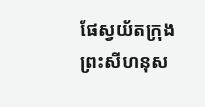ផែស្វយ័តក្រុងព្រះសីហនុស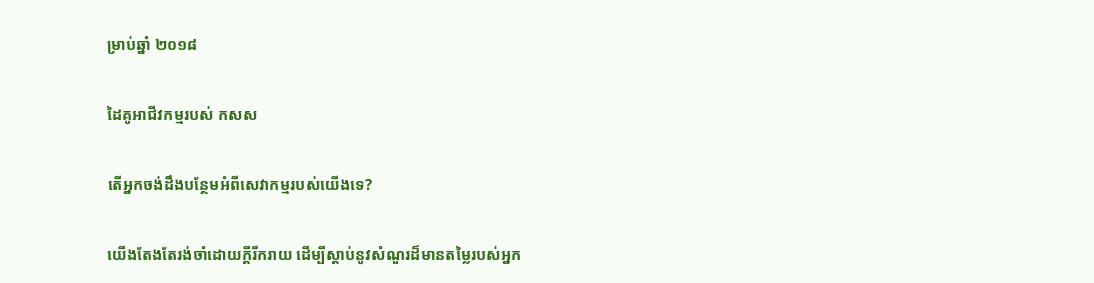ម្រាប់ឆ្នាំ ២០១៨

ដៃគូអាជីវកម្មរបស់ កសស

តើអ្នកចង់ដឹងបន្ថែមអំពីសេវាកម្មរបស់យើងទេ?

យើងតែងតែរង់ចាំដោយក្ដីរីករាយ ដើម្បីស្តាប់នូវសំណួរដ៏មានតម្លៃរបស់អ្នក